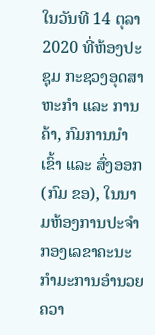ໃນວັນທີ 14 ຕຸລາ 2020 ທີ່ຫ້ອງປະຊຸມ ກະຊວງອຸດສາຫະກໍາ ແລະ ການຄ້າ, ກົມການນໍາເຂົ້າ ແລະ ສົ່ງອອກ (ກົມ ຂອ), ໃນນາມຫ້ອງການປະຈໍາກອງເລຂາຄະນະກໍາມະການອໍານວຍຄວາ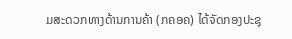ມສະດວກທາງດ້ານການຄ້າ (ກຄອຄ) ໄດ້ຈັດກອງປະຊຸ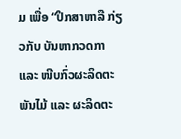ມ ເພື່ອ “ປຶກສາຫາລື ກ່ຽວກັບ ບັນຫາກວດກາ ແລະ ໜີບກົ່ວຜະລິດຕະພັນໄມ້ ແລະ ຜະລິດຕະ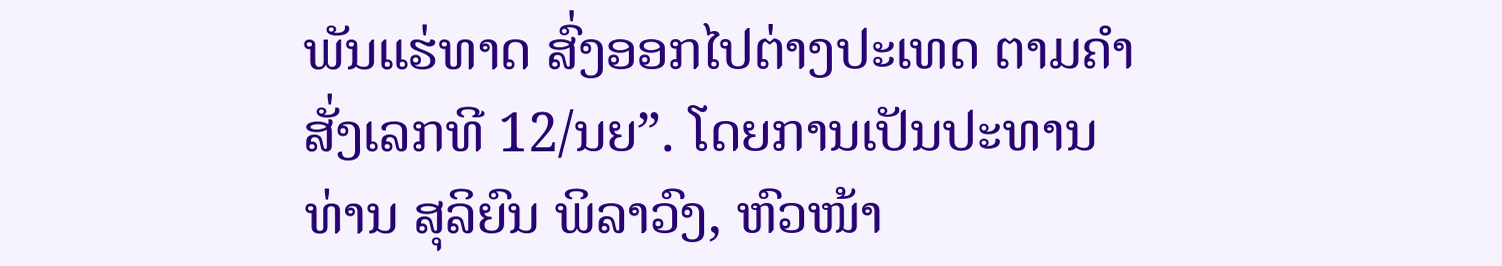ພັນແຮ່ທາດ ສົ່ງອອກໄປຕ່າງປະເທດ ຕາມຄໍາສັ່ງເລກທີ 12/ນຍ”. ໂດຍການເປັນປະທານ ທ່ານ ສຸລິຍົນ ພິລາວົງ, ຫົວໜ້າ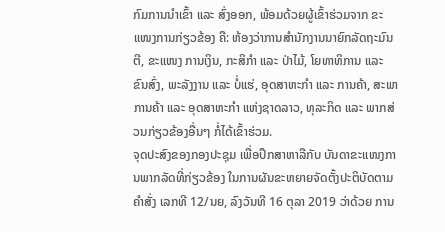ກົມການນໍາເຂົ້າ ແລະ ສົ່ງອອກ, ພ້ອມດ້ວຍຜູ້ເຂົ້າຮ່ວມຈາກ ຂະແໜງການກ່ຽວຂ້ອງ ຄື: ຫ້ອງວ່າການສຳນັກງານນາຍົກລັດຖະມົນຕີ, ຂະແໜງ ການເງິນ, ກະສິກຳ ແລະ ປ່າໄມ້, ໂຍທາທິການ ແລະ ຂົນສົ່ງ, ພະລັງງານ ແລະ ບໍ່ແຮ່, ອຸດສາຫະກຳ ແລະ ການຄ້າ, ສະພາການຄ້າ ແລະ ອຸດສາຫະກຳ ແຫ່ງຊາດລາວ, ທຸລະກິດ ແລະ ພາກສ່ວນກ່ຽວຂ້ອງອື່ນໆ ກໍ່ໄດ້ເຂົ້າຮ່ວມ.
ຈຸດປະສົງຂອງກອງປະຊຸມ ເພື່ອປຶກສາຫາລືກັບ ບັນດາຂະແໜງການພາກລັດທີ່ກ່ຽວຂ້ອງ ໃນການຜັນຂະຫຍາຍຈັດຕັ້ງປະຕິບັດຕາມ ຄໍາສັ່ງ ເລກທີ 12/ນຍ, ລົງວັນທີ 16 ຕຸລາ 2019 ວ່າດ້ວຍ ການ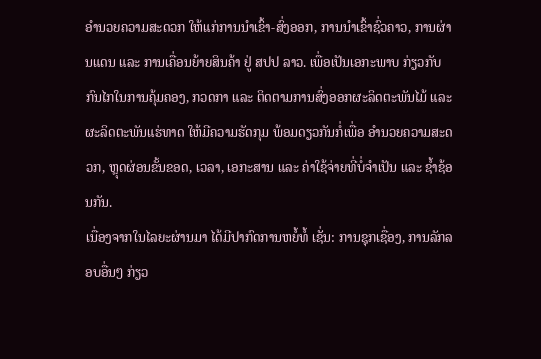ອຳນວຍຄວາມສະດວກ ໃຫ້ແກ່ການນຳເຂົ້າ-ສົ່ງອອກ, ການນໍາເຂົ້າຊົ່ວຄາວ, ການຜ່ານແດນ ແລະ ການເຄື່ອນຍ້າຍສິນຄ້າ ຢູ່ ສປປ ລາວ. ເພື່ອເປັນເອກະພາບ ກ່ຽວກັບ ກົນໄກໃນການຄຸ້ມຄອງ, ກວດກາ ແລະ ຕິດຕາມການສົ່ງອອກຜະລິດຕະພັນໄມ້ ແລະ ຜະລິດຕະພັນແຮ່ທາດ ໃຫ້ມີຄວາມຮັດກຸມ ພ້ອມດຽວກັນກໍ່ເພື່ອ ອໍານວຍຄວາມສະດວກ, ຫຼຸດຜ່ອນຂັ້ນຂອດ, ເວລາ, ເອກະສານ ແລະ ຄ່າໃຊ້ຈ່າຍທີ່ບໍ່ຈໍາເປັນ ແລະ ຊໍ້າຊ້ອນກັນ.
ເນື່ອງຈາກໃນໄລຍະຜ່ານມາ ໄດ້ມີປາກົດການຫຍໍ້ທໍ້ ເຊັ່ນ: ການຊຸກເຊື່ອງ, ການລັກລອບອື່ນໆ ກ່ຽວ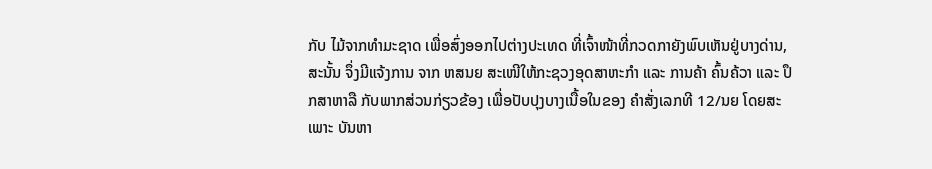ກັບ ໄມ້ຈາກທຳມະຊາດ ເພື່ອສົ່ງອອກໄປຕ່າງປະເທດ ທີ່ເຈົ້າໜ້າທີ່ກວດກາຍັງພົບເຫັນຢູ່ບາງດ່ານ, ສະນັ້ນ ຈຶ່ງມີແຈ້ງການ ຈາກ ຫສນຍ ສະເໜີໃຫ້ກະຊວງອຸດສາຫະກໍາ ແລະ ການຄ້າ ຄົ້ນຄ້ວາ ແລະ ປຶກສາຫາລື ກັບພາກສ່ວນກ່ຽວຂ້ອງ ເພື່ອປັບປຸງບາງເນື້ອໃນຂອງ ຄໍາສັ່ງເລກທີ 12/ນຍ ໂດຍສະເພາະ ບັນຫາ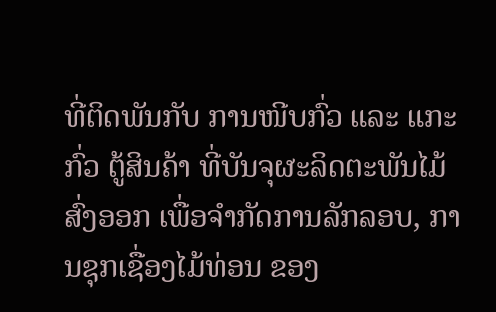ທີ່ຕິດພັນກັບ ການໜີບກົ່ວ ແລະ ແກະກົ່ວ ຕູ້ສິນຄ້າ ທີ່ບັນຈຸຜະລິດຕະພັນໄມ້ ສົ່ງອອກ ເພື່ອຈຳກັດການລັກລອບ, ການຊຸກເຊື່ອງໄມ້ທ່ອນ ຂອງ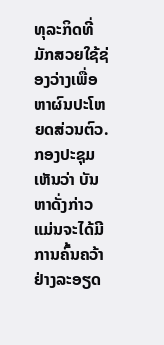ທຸລະກິດທີ່ມັກສວຍໃຊ້ຊ່ອງວ່າງເພື່ອຫາຜົນປະໂຫຍດສ່ວນຕົວ.
ກອງປະຊຸມເຫັນວ່າ ບັນຫາດັ່ງກ່າວ ແມ່ນຈະໄດ້ມີການຄົ້ນຄວ້າຢ່າງລະອຽດ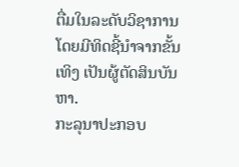ຕື່ມໃນລະດັບວິຊາການ ໂດຍມີທິດຊີ້ນຳຈາກຂັ້ນເທິງ ເປັນຜູ້ຕັດສິນບັນຫາ.
ກະລຸນາປະກອບ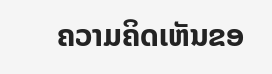ຄວາມຄິດເຫັນຂອ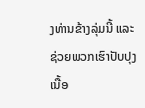ງທ່ານຂ້າງລຸ່ມນີ້ ແລະຊ່ວຍພວກເຮົາປັບປຸງເນື້ອ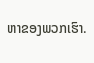ຫາຂອງພວກເຮົາ.